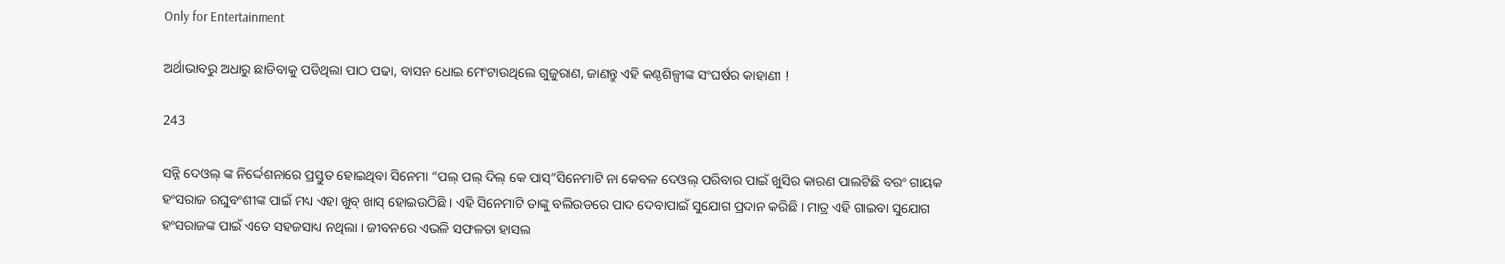Only for Entertainment

ଅର୍ଥାଭାବରୁ ଅଧାରୁ ଛାଡିବାକୁ ପଡିଥିଲା ପାଠ ପଢା, ବାସନ ଧୋଇ ମେଂଟାଉଥିଲେ ଗୁଜୁରାଣ, ଜାଣନ୍ତୁ ଏହି କଣ୍ଠଶିଳ୍ପୀଙ୍କ ସଂଘର୍ଷର କାହାଣୀ !

243

ସନ୍ନି ଦେଓଲ୍ ଙ୍କ ନିର୍ଦ୍ଦେଶନାରେ ପ୍ରସ୍ତୁତ ହୋଇଥିବା ସିନେମା “ପଲ୍ ପଲ୍ ଦିଲ୍ କେ ପାସ୍”ସିନେମାଟି ନା କେବଳ ଦେଓଲ୍ ପରିବାର ପାଇଁ ଖୁସିର କାରଣ ପାଲଟିଛି ବରଂ ଗାୟକ ହଂସରାଜ ରଘୁବଂଶୀଙ୍କ ପାଇଁ ମଧ୍ୟ ଏହା ଖୁବ୍ ଖାସ୍ ହୋଇଉଠିଛି । ଏହି ସିନେମାଟି ତାଙ୍କୁ ବଲିଉଡରେ ପାଦ ଦେବାପାଇଁ ସୁଯୋଗ ପ୍ରଦାନ କରିଛି । ମାତ୍ର ଏହି ଗାଇବା ସୁଯୋଗ ହଂସରାଜଙ୍କ ପାଇଁ ଏତେ ସହଜସାଧ୍ୟ ନଥିଲା । ଜୀବନରେ ଏଭଳି ସଫଳତା ହାସଲ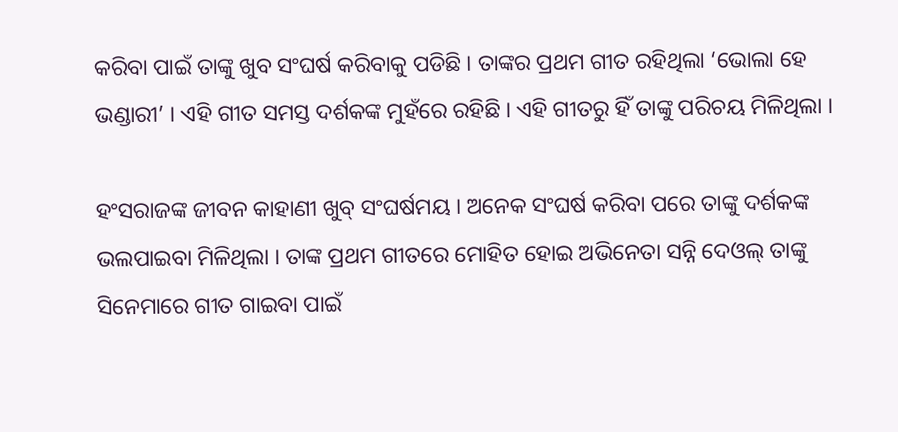କରିବା ପାଇଁ ତାଙ୍କୁ ଖୁବ ସଂଘର୍ଷ କରିବାକୁ ପଡିଛି । ତାଙ୍କର ପ୍ରଥମ ଗୀତ ରହିଥିଲା ‘ଭୋଲା ହେ ଭଣ୍ଡାରୀ’ । ଏହି ଗୀତ ସମସ୍ତ ଦର୍ଶକଙ୍କ ମୁହଁରେ ରହିଛି । ଏହି ଗୀତରୁ ହିଁ ତାଙ୍କୁ ପରିଚୟ ମିଳିଥିଲା ।

ହଂସରାଜଙ୍କ ଜୀବନ କାହାଣୀ ଖୁବ୍ ସଂଘର୍ଷମୟ । ଅନେକ ସଂଘର୍ଷ କରିବା ପରେ ତାଙ୍କୁ ଦର୍ଶକଙ୍କ ଭଲପାଇବା ମିଳିଥିଲା । ତାଙ୍କ ପ୍ରଥମ ଗୀତରେ ମୋହିତ ହୋଇ ଅଭିନେତା ସନ୍ନି ଦେଓଲ୍ ତାଙ୍କୁ ସିନେମାରେ ଗୀତ ଗାଇବା ପାଇଁ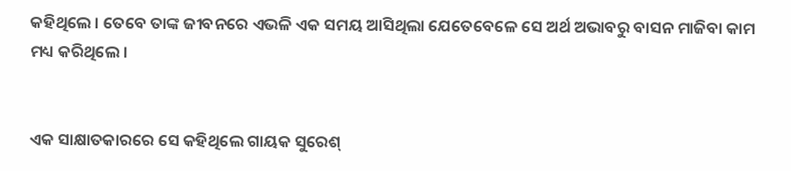କହିଥିଲେ । ତେବେ ତାଙ୍କ ଜୀବନରେ ଏଭଳି ଏକ ସମୟ ଆସିଥିଲା ଯେତେବେଳେ ସେ ଅର୍ଥ ଅଭାବରୁ ବାସନ ମାଜିବା କାମ ମଧ୍ୟ କରିଥିଲେ ।


ଏକ ସାକ୍ଷାତକାରରେ ସେ କହିଥିଲେ ଗାୟକ ସୁରେଶ୍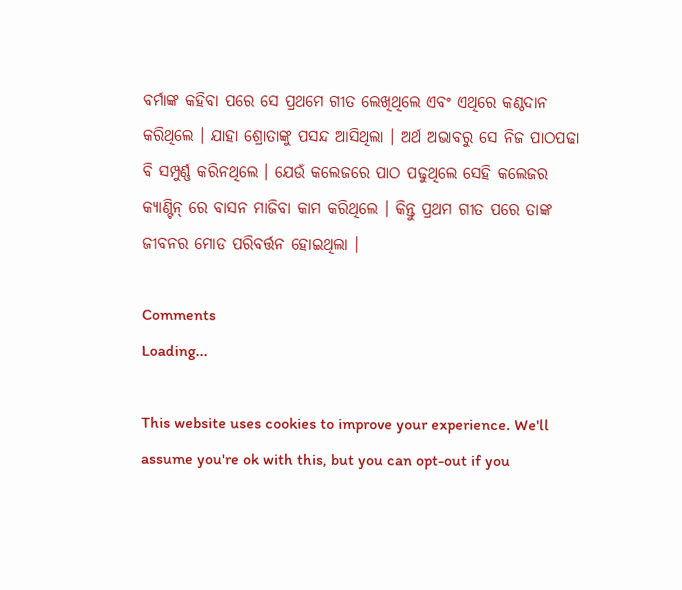ବର୍ମାଙ୍କ କହିବା ପରେ ସେ ପ୍ରଥମେ ଗୀତ ଲେଖିଥିଲେ ଏବଂ ଏଥିରେ କଣ୍ଠଦାନ କରିଥିଲେ । ଯାହା ଶ୍ରୋତାଙ୍କୁ ପସନ୍ଦ ଆସିଥିଲା । ଅର୍ଥ ଅଭାବରୁ ସେ ନିଜ ପାଠପଢା ବି ସମ୍ପୁର୍ଣ୍ଣ କରିନଥିଲେ । ଯେଉଁ କଲେଜରେ ପାଠ ପଢୁଥିଲେ ସେହି କଲେଜର କ୍ୟାଣ୍ଟିନ୍ ରେ ବାସନ ମାଜିବା କାମ କରିଥିଲେ । କିନ୍ତୁ ପ୍ରଥମ ଗୀତ ପରେ ତାଙ୍କ ଜୀବନର ମୋଡ ପରିବର୍ତ୍ତନ ହୋଇଥିଲା ।

Comments
Loading...

This website uses cookies to improve your experience. We'll assume you're ok with this, but you can opt-out if you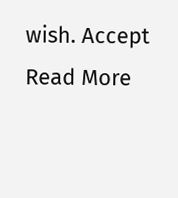wish. Accept Read More